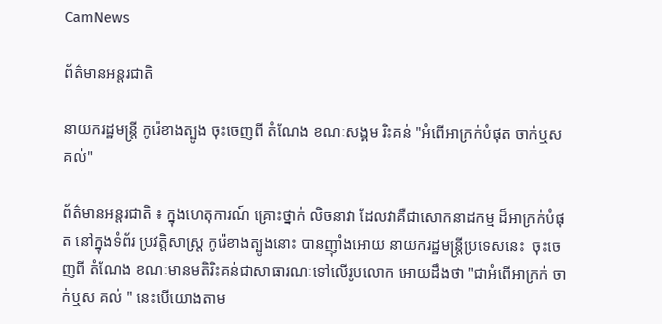CamNews

ព័ត៌មានអន្តរជាតិ

នាយករដ្ឋមន្រ្តី កូរ៉េខាងត្បូង ចុះចេញពី តំណែង ខណៈសង្គម រិះគន់ "អំពើអាក្រក់បំផុត ចាក់ឬសគល់"

ព័ត៌មានអន្តរជាតិ ៖ ក្នុងហេតុការណ៍ គ្រោះថ្នាក់ លិចនាវា ដែលវាគឺជាសោកនាដកម្ម ដ៏អាក្រក់បំផុត នៅក្នុងទំព័រ ប្រវត្តិសាស្រ្ត កូរ៉េខាងត្បូងនោះ បានញ៉ាំងអោយ នាយករដ្ឋមន្រ្តីប្រទេសនេះ  ចុះចេញពី តំណែង ខណៈមានមតិរិះគន់ជាសាធារណៈទៅលើរូបលោក អោយដឹងថា "ជាអំពើអាក្រក់ ចាក់ឬស គល់ " នេះបើយោងតាម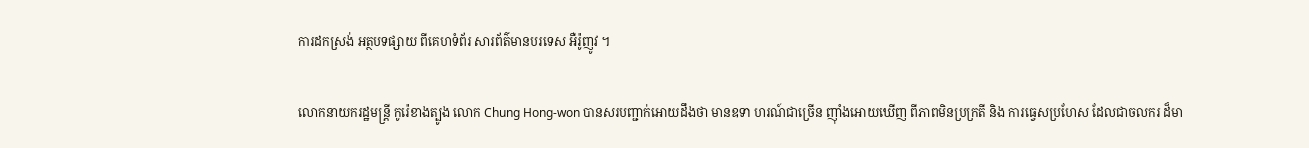ការដកស្រង់ អត្ថបទផ្សាយ ពីគេហទំព័រ សារព័ត៌មានបរទេស អឺរ៉ូញូវ ។

លោកនាយករដ្ឋមន្រ្តី កូរ៉េខាងត្បូង លោក Chung Hong-won បានសរបញ្ជាក់អោយដឹងថា មានឧទា ហរណ៍ជាច្រើន ញ៉ាំងអោយឃើញ ពីភាពមិនប្រក្រតី និង ការធ្វេសប្រហែស ដែលជាចលករ ដ៏មា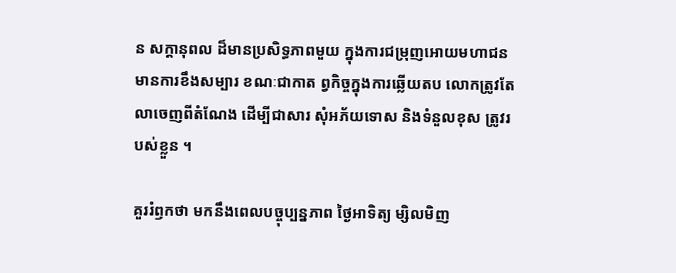ន សក្តានុពល ដ៏មានប្រសិទ្ធភាពមួយ ក្នុងការជម្រុញអោយមហាជន មានការខឹងសម្បារ ខណៈជាកាត ព្វកិច្ចក្នុងការឆ្លើយតប លោកត្រូវតែលាចេញពីតំណែង ដើម្បីជាសារ សុំអភ័យទោស និងទំនួលខុស ត្រូវរបស់ខ្លួន ។

គួររំឭកថា មកនឹងពេលបច្ចុប្បន្នភាព ថ្ងៃអាទិត្យ ម្សិលមិញ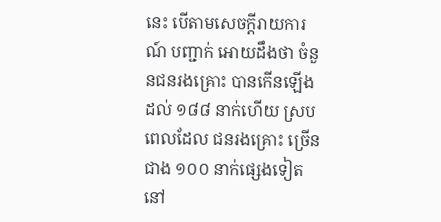នេះ បើតាមសេចក្តីរាយការណ៍ បញ្ជាក់ អោយដឹងថា ចំនួនជនរងគ្រោះ បានកើនឡើងដល់ ១៨៨ នាក់ហើយ ស្របពេលដែល ជនរងគ្រោះ ច្រើនជាង ១០០ នាក់ផ្សេងទៀត នៅ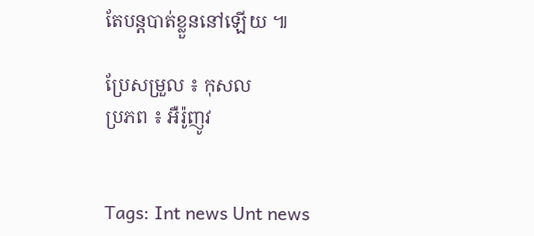តែបន្តបាត់ខ្លួននៅឡើយ ៕

ប្រែសម្រួល ៖ កុសល
ប្រភព ៖ អឺរ៉ូញូវ


Tags: Int news Unt news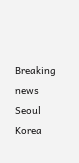Breaking news Seoul Korea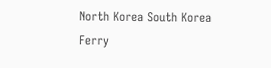North Korea South Korea Ferry